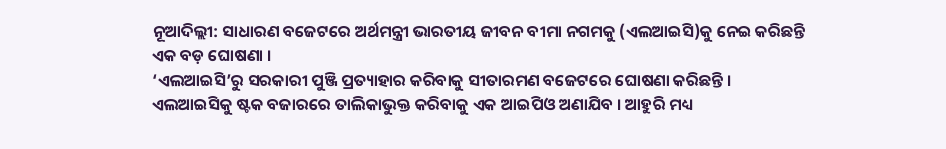ନୂଆଦିଲ୍ଲୀ: ସାଧାରଣ ବଜେଟରେ ଅର୍ଥମନ୍ତ୍ରୀ ଭାରତୀୟ ଜୀବନ ବୀମା ନଗମକୁ (ଏଲଆଇସି)କୁ ନେଇ କରିଛନ୍ତି ଏକ ବଡ଼ ଘୋଷଣା ।
‘ଏଲଆଇସି’ରୁ ସରକାରୀ ପୁଞ୍ଜି ପ୍ରତ୍ୟାହାର କରିବାକୁ ସୀତାରମଣ ବଜେଟରେ ଘୋଷଣା କରିଛନ୍ତି ।
ଏଲଆଇସିକୁ ଷ୍ଟକ ବଜାରରେ ତାଲିକାଭୁକ୍ତ କରିବାକୁ ଏକ ଆଇପିଓ ଅଣାଯିବ । ଆହୁରି ମଧ୍ୟ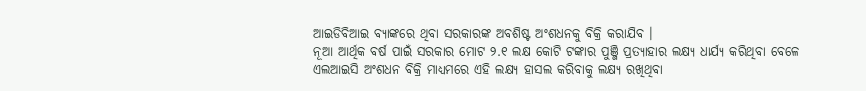ଆଇଡିବିଆଇ ବ୍ୟାଙ୍କରେ ଥିବା ସରକାରଙ୍କ ଅବଶିଷ୍ଟ ଅଂଶଧନକୁ ବିକ୍ରି କରାଯିବ ।
ନୂଆ ଆର୍ଥିକ ବର୍ଷ ପାଇଁ ସରକାର ମୋଟ ୨.୧ ଲକ୍ଷ କୋଟି ଟଙ୍କାର ପୁଞ୍ଜି ପ୍ରତ୍ୟାହାର ଲକ୍ଷ୍ୟ ଧାର୍ଯ୍ୟ କରିଥିବା ବେଳେ ଏଲଆଇସି ଅଂଶଧନ ବିକ୍ରି ମାଧ୍ୟମରେ ଏହି ଲକ୍ଷ୍ୟ ହାସଲ କରିବାକୁ ଲକ୍ଷ୍ୟ ରଖିଥିବା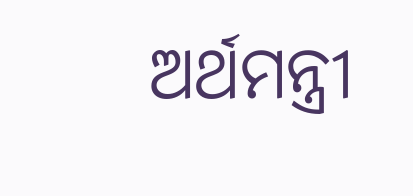ଅର୍ଥମନ୍ତ୍ରୀ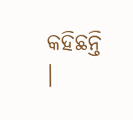କହିଛନ୍ତି ।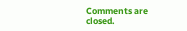Comments are closed.